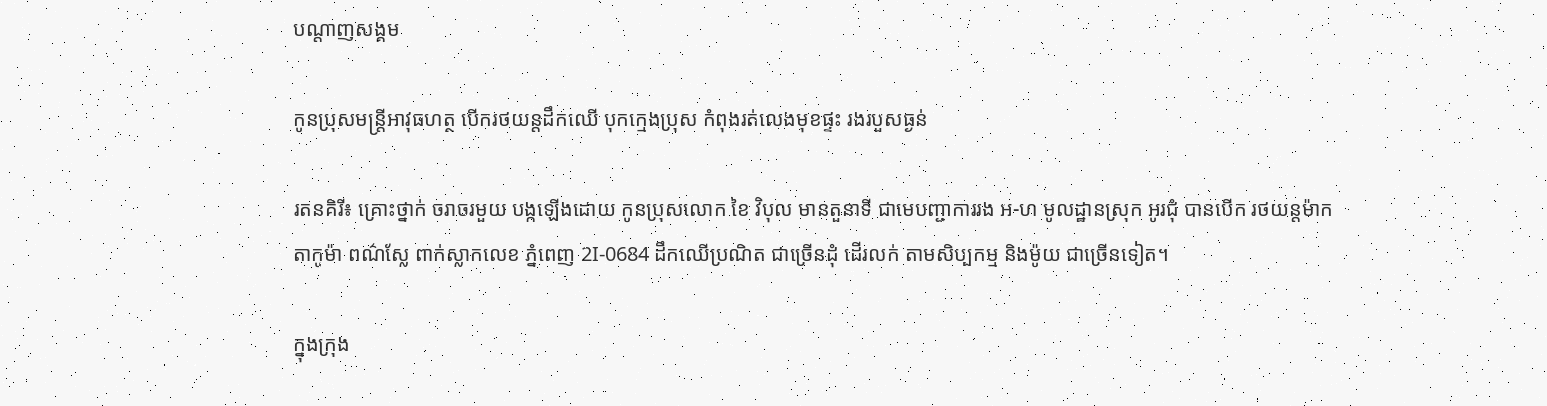បណ្តាញសង្គម

កូនប្រុសមន្ត្រីអាវុធហត្ថ បើករថយន្តដឹកឈើ បុកក្មេងប្រុស កំពុងរត់លេងមុខផ្ទះ រងរបួសធ្ងន់

រតនគិរី៖ គ្រោះថ្នាក់ ចរាចរមួយ បង្កឡើងដោយ កូនប្រុសលោក ខៃ វិបុល មានតួនាទី ជាមេបញ្ជាការរង អ-ហ មូលដ្ឋានស្រុក អូរជុំ បានបើក រថយន្តម៉ាក តាកូម៉ា ពណ៌ស្លែ ពាក់ស្លាកលេខ ភ្នំពេញ 2I-0684 ដឹកឈើប្រណិត ជាច្រើនដុំ ដើរលក់ តាមសិប្បកម្ម និងម៉ូយ ជាច្រើនទៀត។

ក្នុងក្រុង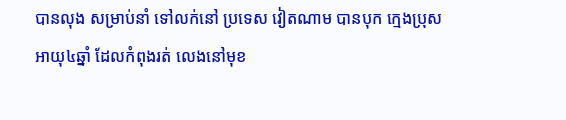បានលុង សម្រាប់នាំ ទៅលក់នៅ ប្រទេស វៀតណាម បានបុក ក្មេងប្រុស អាយុ៤ឆ្នាំ ដែលកំពុងរត់ លេងនៅមុខ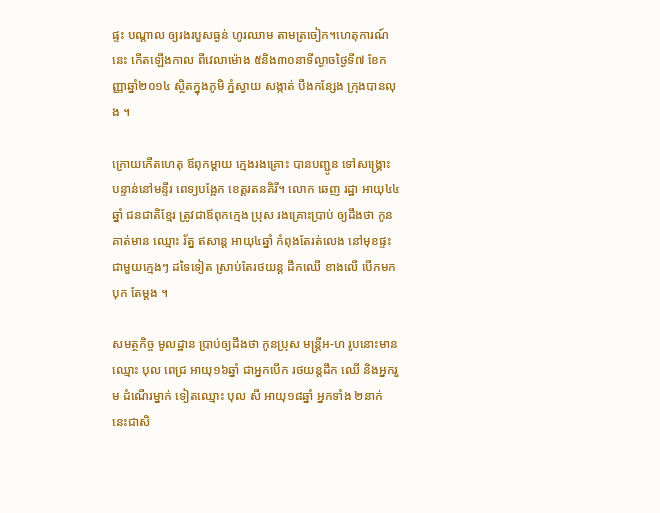ផ្ទះ បណ្តាល ឲ្យរងរបួសធ្ងន់ ហូរឈាម តាមត្រចៀក។ហេតុការណ៍នេះ កើតឡើងកាល ពីវេលាម៉ោង ៥និង៣០នាទីល្ងាចថ្ងៃទី៧ ខែកញ្ញាឆ្នាំ២០១៤ ស្ថិតក្នុងភូមិ ភ្នំស្វាយ សង្កាត់ បឹងកន្សែង ក្រុងបានលុង ។

ក្រោយកើតហេតុ ឪពុកម្តាយ ក្មេងរងគ្រោះ បានបញ្ជូន ទៅសង្គ្រោះ បន្ទាន់នៅមន្ទីរ ពេទ្យបង្អែក ខេត្តរតនគិរី។ លោក ឆេញ រដ្ឋា អាយុ៤៤ឆ្នាំ ជនជាតិខ្មែរ ត្រូវជាឪពុកក្មេង ប្រុស រងគ្រោះប្រាប់ ឲ្យដឹងថា កូនគាត់មាន ឈ្មោះ រ័ត្ន ឥសាន្ត អាយុ៤ឆ្នាំ កំពុងតែរត់លេង នៅមុខផ្ទះ ជាមួយក្មេងៗ ដទៃទៀត ស្រាប់តែរថយន្ត ដឹកឈើ ខាងលើ បើកមកបុក តែម្តង ។

សមត្ថកិច្ច មូលដ្ឋាន ប្រាប់ឲ្យដឹងថា កូនប្រុស មន្ត្រីអ-ហ រូបនោះមាន ឈ្មោះ បុល ពេជ្រ អាយុ១៦ឆ្នាំ ជាអ្នកបើក រថយន្តដឹក ឈើ និងអ្នករួម ដំណើរម្នាក់ ទៀតឈ្មោះ បុល សី អាយុ១៨ឆ្នាំ អ្នកទាំង ២នាក់ នេះជាសិ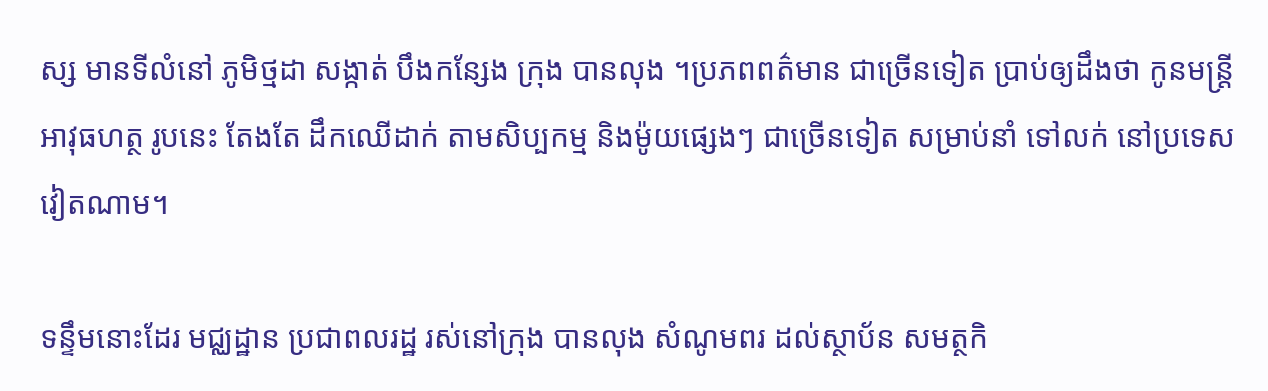ស្ស មានទីលំនៅ ភូមិថ្មដា សង្កាត់ បឹងកន្សែង ក្រុង បានលុង ។ប្រភពពត៌មាន ជាច្រើនទៀត ប្រាប់ឲ្យដឹងថា កូនមន្រ្តី អាវុធហត្ថ រូបនេះ តែងតែ ដឹកឈើដាក់ តាមសិប្បកម្ម និងម៉ូយផ្សេងៗ ជាច្រើនទៀត សម្រាប់នាំ ទៅលក់ នៅប្រទេសវៀតណាម។

ទន្ទឹមនោះដែរ មជ្ឈដ្ឋាន ប្រជាពលរដ្ឋ រស់នៅក្រុង បានលុង សំណូមពរ ដល់ស្ថាប័ន សមត្ថកិ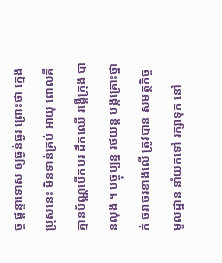ច្ច ផ្តន្ទាទោស ឲ្យធ្ងន់ធ្ងរ ព្រោះថា ក្មេង ប្រុសនេះ មិនទាន់គ្រប់ អាយុ ពោលគឺ គ្មានប័ណ្ណបើកបរ ដឹកឈើ រង្គើក្រុង បានលុង ។ បច្ចុប្បន្ន រថយន្ត បង្កគ្រោះថ្នាក់ ចរាចរខាងលើ ត្រូវបាន សមត្ថកិច្ច មូលដ្ឋាន នាំយកទៅ រក្សាទុក នៅ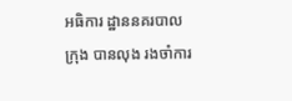អធិការ ដ្ឋាននគរបាល ក្រុង បានលុង រងចាំការ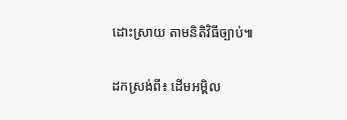ដោះស្រាយ តាមនិតិវិធីច្បាប់៕

ដកស្រង់ពី៖ ដើមអម្ពិល